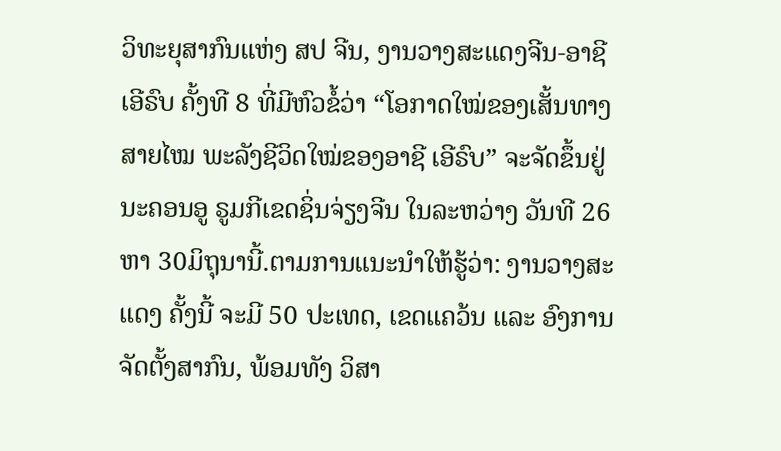ວິທະຍຸສາກົນແຫ່ງ ສປ ຈີນ, ງານວາງສະແດງຈີນ-ອາຊີ ເອີຣົບ ຄັ້ງທີ 8 ທີ່ມີຫົວຂໍ້ວ່າ “ໂອກາດໃໝ່ຂອງເສັ້ນທາງສາຍໄໝ ພະລັງຊີວິດໃໝ່ຂອງອາຊີ ເອີຣົບ” ຈະຈັດຂຶ້ນຢູ່ນະຄອນອູ ຣູມກີເຂດຊິ່ນຈ່ຽງຈີນ ໃນລະຫວ່າງ ວັນທີ 26 ຫາ 30ມິຖຸນານີ້.ຕາມການແນະນຳໃຫ້ຮູ້ວ່າ: ງານວາງສະແດງ ຄັ້ງນີ້ ຈະມີ 50 ປະເທດ, ເຂດແຄວ້ນ ແລະ ອົງການຈັດຕັ້ງສາກົນ, ພ້ອມທັງ ວິສາ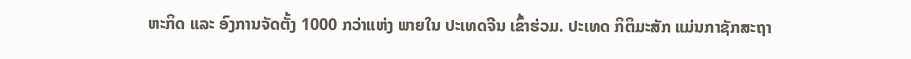ຫະກິດ ແລະ ອົງການຈັດຕັ້ງ 1000 ກວ່າແຫ່ງ ພາຍໃນ ປະເທດຈີນ ເຂົ້າຮ່ວມ. ປະເທດ ກິຕິມະສັກ ແມ່ນກາຊັກສະຖາ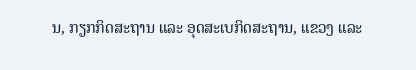ນ, ກຽກກິດສະຖານ ແລະ ອຸດສະເບກິດສະຖານ, ແຂວງ ແລະ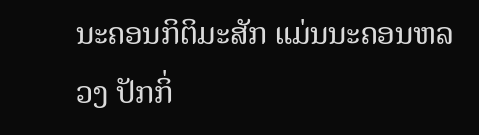ນະຄອນກິຕິມະສັກ ແມ່ນນະຄອນຫລວງ ປັກກິ່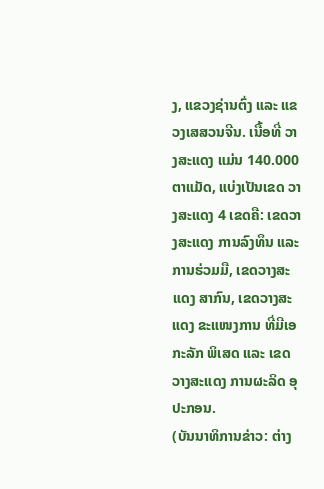ງ, ແຂວງຊ່ານຕົ່ງ ແລະ ແຂວງເສສວນຈີນ. ເນື້ອທີ່ ວາງສະແດງ ແມ່ນ 140.000 ຕາແມັດ, ແບ່ງເປັນເຂດ ວາງສະແດງ 4 ເຂດຄື: ເຂດວາງສະແດງ ການລົງທຶນ ແລະ ການຮ່ວມມື, ເຂດວາງສະແດງ ສາກົນ, ເຂດວາງສະແດງ ຂະແໜງການ ທີ່ມີເອກະລັກ ພິເສດ ແລະ ເຂດວາງສະແດງ ການຜະລິດ ອຸປະກອນ.
(ບັນນາທິການຂ່າວ: ຕ່າງ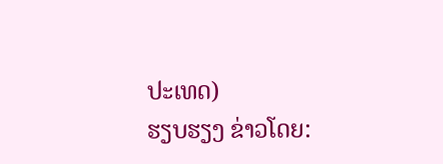ປະເທດ)
ຮຽບຮຽງ ຂ່າວໂດຍ: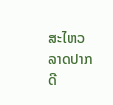ສະໄຫວ ລາດປາກດີ